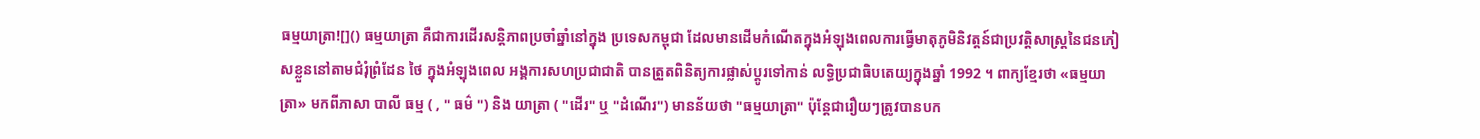ធម្មយាត្រា![]() ធម្មយាត្រា គឺជាការដើរសន្តិភាពប្រចាំឆ្នាំនៅក្នុង ប្រទេសកម្ពុជា ដែលមានដើមកំណើតក្នុងអំឡុងពេលការធ្វើមាតុភូមិនិវត្តន៍ជាប្រវត្តិសាស្ត្រនៃជនភៀសខ្លួននៅតាមជំរុំព្រំដែន ថៃ ក្នុងអំឡុងពេល អង្គការសហប្រជាជាតិ បានត្រួតពិនិត្យការផ្លាស់ប្តូរទៅកាន់ លទ្ធិប្រជាធិបតេយ្យក្នុងឆ្នាំ 1992 ។ ពាក្យខ្មែរថា «ធម្មយាត្រា» មកពីភាសា បាលី ធម្ម ( , " ធម៌ ") និង យាត្រា ( "ដើរ" ឬ "ដំណើរ") មានន័យថា "ធម្មយាត្រា" ប៉ុន្តែជារឿយៗត្រូវបានបក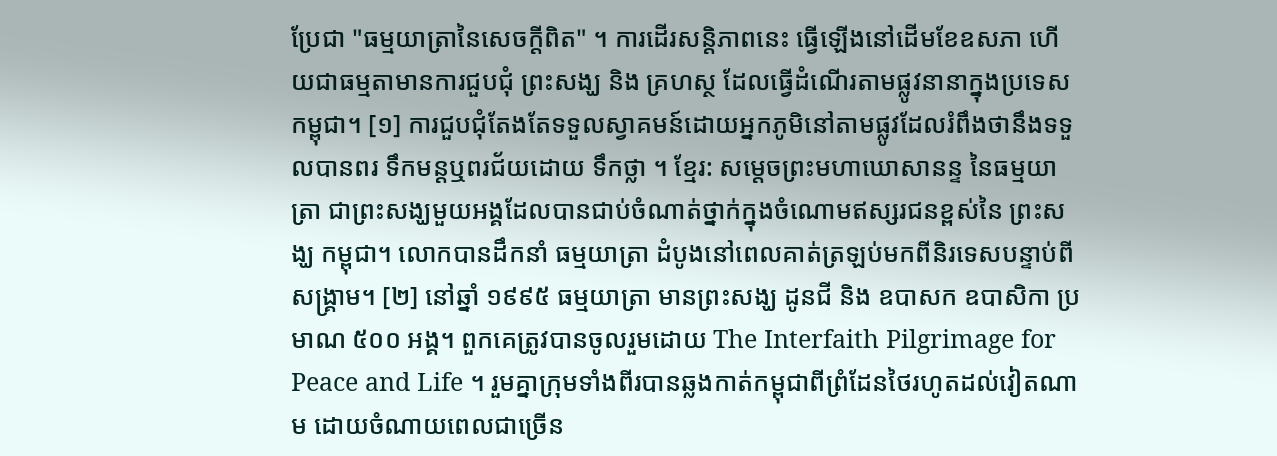ប្រែជា "ធម្មយាត្រានៃសេចក្តីពិត" ។ ការដើរសន្តិភាពនេះ ធ្វើឡើងនៅដើមខែឧសភា ហើយជាធម្មតាមានការជួបជុំ ព្រះសង្ឃ និង គ្រហស្ថ ដែលធ្វើដំណើរតាមផ្លូវនានាក្នុងប្រទេសកម្ពុជា។ [១] ការជួបជុំតែងតែទទួលស្វាគមន៍ដោយអ្នកភូមិនៅតាមផ្លូវដែលរំពឹងថានឹងទទួលបានពរ ទឹកមន្តឬពរជ័យដោយ ទឹកថ្លា ។ ខ្មែរ: សម្តេចព្រះមហាឃោសានន្ទ នៃធម្មយាត្រា ជាព្រះសង្ឃមួយអង្គដែលបានជាប់ចំណាត់ថ្នាក់ក្នុងចំណោមឥស្សរជនខ្ពស់នៃ ព្រះសង្ឃ កម្ពុជា។ លោកបានដឹកនាំ ធម្មយាត្រា ដំបូងនៅពេលគាត់ត្រឡប់មកពីនិរទេសបន្ទាប់ពីសង្គ្រាម។ [២] នៅឆ្នាំ ១៩៩៥ ធម្មយាត្រា មានព្រះសង្ឃ ដូនជី និង ឧបាសក ឧបាសិកា ប្រមាណ ៥០០ អង្គ។ ពួកគេត្រូវបានចូលរួមដោយ The Interfaith Pilgrimage for Peace and Life ។ រួមគ្នាក្រុមទាំងពីរបានឆ្លងកាត់កម្ពុជាពីព្រំដែនថៃរហូតដល់វៀតណាម ដោយចំណាយពេលជាច្រើន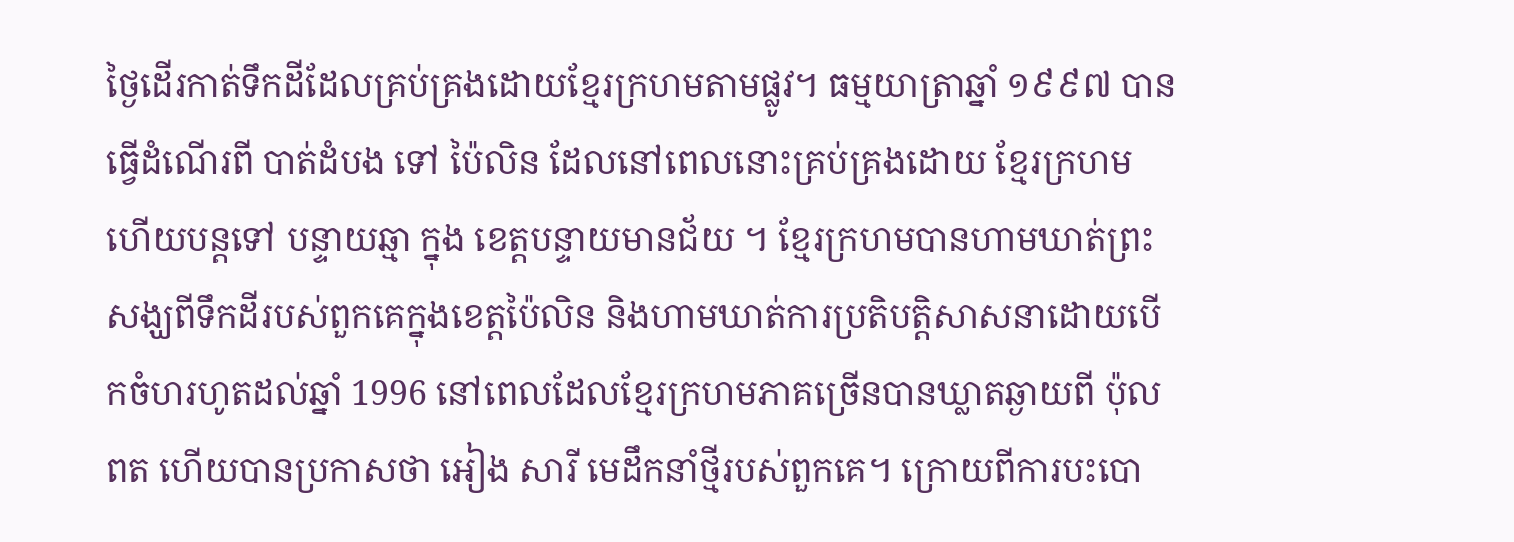ថ្ងៃដើរកាត់ទឹកដីដែលគ្រប់គ្រងដោយខ្មែរក្រហមតាមផ្លូវ។ ធម្មយាត្រាឆ្នាំ ១៩៩៧ បានធ្វើដំណើរពី បាត់ដំបង ទៅ ប៉ៃលិន ដែលនៅពេលនោះគ្រប់គ្រងដោយ ខ្មែរក្រហម ហើយបន្តទៅ បន្ទាយឆ្មា ក្នុង ខេត្តបន្ទាយមានជ័យ ។ ខ្មែរក្រហមបានហាមឃាត់ព្រះសង្ឃពីទឹកដីរបស់ពួកគេក្នុងខេត្តប៉ៃលិន និងហាមឃាត់ការប្រតិបត្តិសាសនាដោយបើកចំហរហូតដល់ឆ្នាំ 1996 នៅពេលដែលខ្មែរក្រហមភាគច្រើនបានឃ្លាតឆ្ងាយពី ប៉ុល ពត ហើយបានប្រកាសថា អៀង សារី មេដឹកនាំថ្មីរបស់ពួកគេ។ ក្រោយពីការបះបោ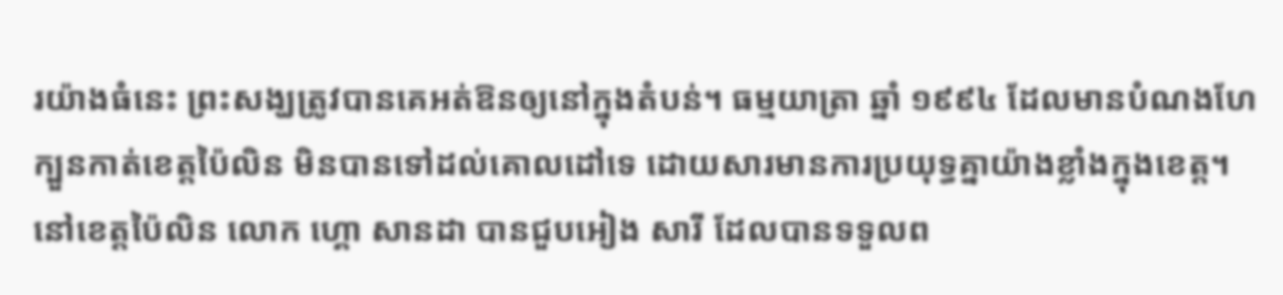រយ៉ាងធំនេះ ព្រះសង្ឃត្រូវបានគេអត់ឱនឲ្យនៅក្នុងតំបន់។ ធម្មយាត្រា ឆ្នាំ ១៩៩៤ ដែលមានបំណងហែក្បួនកាត់ខេត្តប៉ៃលិន មិនបានទៅដល់គោលដៅទេ ដោយសារមានការប្រយុទ្ធគ្នាយ៉ាងខ្លាំងក្នុងខេត្ត។ នៅខេត្តប៉ៃលិន លោក ហ្គោ សានដា បានជួបអៀង សារី ដែលបានទទួលព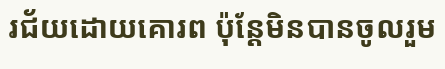រជ័យដោយគោរព ប៉ុន្តែមិនបានចូលរួម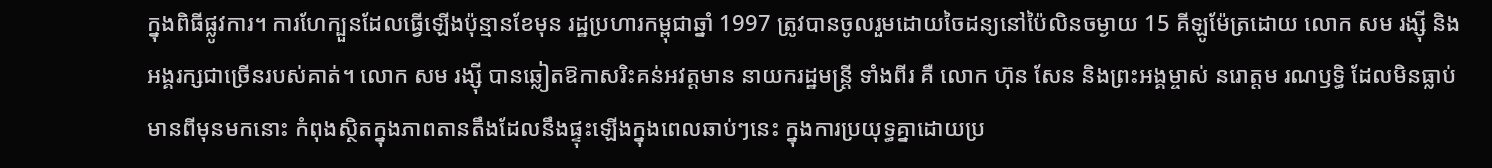ក្នុងពិធីផ្លូវការ។ ការហែក្បួនដែលធ្វើឡើងប៉ុន្មានខែមុន រដ្ឋប្រហារកម្ពុជាឆ្នាំ 1997 ត្រូវបានចូលរួមដោយចៃដន្យនៅប៉ៃលិនចម្ងាយ 15 គីឡូម៉ែត្រដោយ លោក សម រង្ស៊ី និងអង្គរក្សជាច្រើនរបស់គាត់។ លោក សម រង្ស៊ី បានឆ្លៀតឱកាសរិះគន់អវត្តមាន នាយករដ្ឋមន្ត្រី ទាំងពីរ គឺ លោក ហ៊ុន សែន និងព្រះអង្គម្ចាស់ នរោត្តម រណឫទ្ធិ ដែលមិនធ្លាប់មានពីមុនមកនោះ កំពុងស្ថិតក្នុងភាពតានតឹងដែលនឹងផ្ទុះឡើងក្នុងពេលឆាប់ៗនេះ ក្នុងការប្រយុទ្ធគ្នាដោយប្រ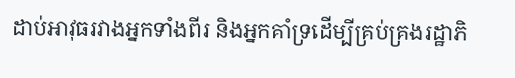ដាប់អាវុធរវាងអ្នកទាំងពីរ និងអ្នកគាំទ្រដើម្បីគ្រប់គ្រងរដ្ឋាភិ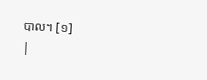បាល។ [១]
|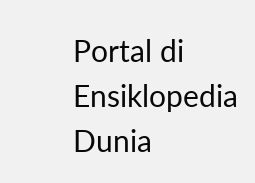Portal di Ensiklopedia Dunia